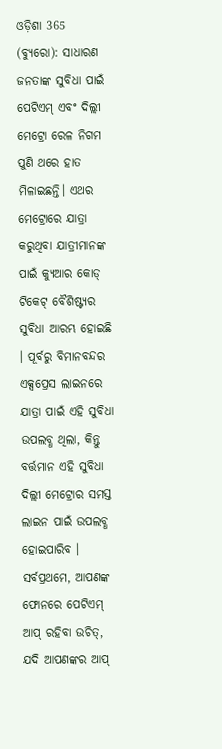ଓଡ଼ିଶା 365 (ବ୍ୟୁରୋ): ସାଧାରଣ ଜନତାଙ୍କ ସୁବିଧା ପାଇଁ ପେଟିଏମ୍ ଏବଂ ଦିଲ୍ଲୀ ମେଟ୍ରୋ ରେଳ ନିଗମ ପୁଣି ଥରେ ହାତ ମିଳାଇଛନ୍ତି। ଏଥର ମେଟ୍ରୋରେ ଯାତ୍ରା କରୁଥିବା ଯାତ୍ରୀମାନଙ୍କ ପାଇଁ କ୍ୟୁଆର କୋଡ୍ ଟିକେଟ୍ ବୈଶିଷ୍ଟ୍ୟର ସୁବିଧା ଆରମ୍ଭ ହୋଇଛି । ପୂର୍ବରୁ ବିମାନବନ୍ଦର ଏକ୍ସପ୍ରେସ ଲାଇନରେ ଯାତ୍ରା ପାଇଁ ଏହି ସୁବିଧା ଉପଲବ୍ଧ ଥିଲା, କିନ୍ତୁ ବର୍ତ୍ତମାନ ଏହି ସୁବିଧା ଦିଲ୍ଲୀ ମେଟ୍ରୋର ସମସ୍ତ ଲାଇନ ପାଇଁ ଉପଲବ୍ଧ ହୋଇପାରିବ ।
ସର୍ବପ୍ରଥମେ, ଆପଣଙ୍କ ଫୋନରେ ପେଟିଏମ୍ ଆପ୍ ରହିବା ଉଚିତ୍, ଯଦି ଆପଣଙ୍କର ଆପ୍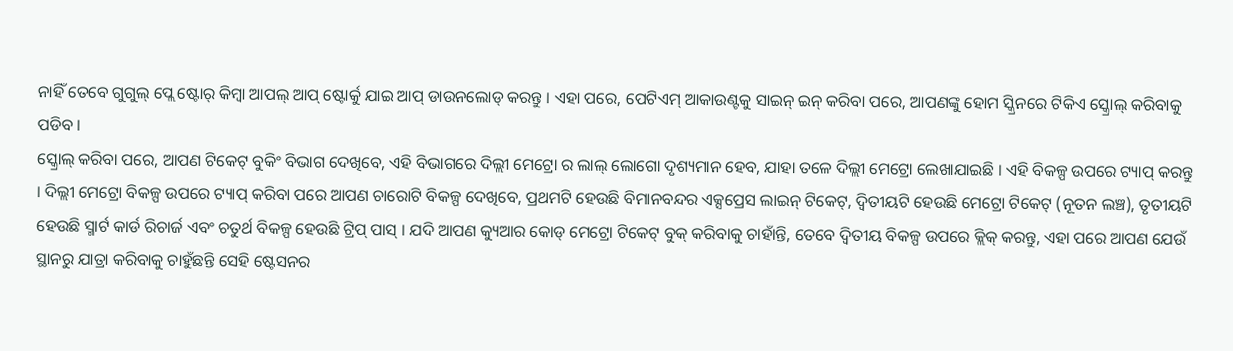ନାହିଁ ତେବେ ଗୁଗୁଲ୍ ପ୍ଲେ ଷ୍ଟୋର୍ କିମ୍ବା ଆପଲ୍ ଆପ୍ ଷ୍ଟୋର୍କୁ ଯାଇ ଆପ୍ ଡାଉନଲୋଡ୍ କରନ୍ତୁ । ଏହା ପରେ, ପେଟିଏମ୍ ଆକାଉଣ୍ଟକୁ ସାଇନ୍ ଇନ୍ କରିବା ପରେ, ଆପଣଙ୍କୁ ହୋମ ସ୍କ୍ରିନରେ ଟିକିଏ ସ୍କ୍ରୋଲ୍ କରିବାକୁ ପଡିବ ।
ସ୍କ୍ରୋଲ୍ କରିବା ପରେ, ଆପଣ ଟିକେଟ୍ ବୁକିଂ ବିଭାଗ ଦେଖିବେ, ଏହି ବିଭାଗରେ ଦିଲ୍ଲୀ ମେଟ୍ରୋ ର ଲାଲ୍ ଲୋଗୋ ଦୃଶ୍ୟମାନ ହେବ, ଯାହା ତଳେ ଦିଲ୍ଲୀ ମେଟ୍ରୋ ଲେଖାଯାଇଛି । ଏହି ବିକଳ୍ପ ଉପରେ ଟ୍ୟାପ୍ କରନ୍ତୁ । ଦିଲ୍ଲୀ ମେଟ୍ରୋ ବିକଳ୍ପ ଉପରେ ଟ୍ୟାପ୍ କରିବା ପରେ ଆପଣ ଚାରୋଟି ବିକଳ୍ପ ଦେଖିବେ, ପ୍ରଥମଟି ହେଉଛି ବିମାନବନ୍ଦର ଏକ୍ସପ୍ରେସ ଲାଇନ୍ ଟିକେଟ୍, ଦ୍ୱିତୀୟଟି ହେଉଛି ମେଟ୍ରୋ ଟିକେଟ୍ (ନୂତନ ଲଞ୍ଚ), ତୃତୀୟଟି ହେଉଛି ସ୍ମାର୍ଟ କାର୍ଡ ରିଚାର୍ଜ ଏବଂ ଚତୁର୍ଥ ବିକଳ୍ପ ହେଉଛି ଟ୍ରିପ୍ ପାସ୍ । ଯଦି ଆପଣ କ୍ୟୁଆର କୋଡ୍ ମେଟ୍ରୋ ଟିକେଟ୍ ବୁକ୍ କରିବାକୁ ଚାହାଁନ୍ତି, ତେବେ ଦ୍ୱିତୀୟ ବିକଳ୍ପ ଉପରେ କ୍ଲିକ୍ କରନ୍ତୁ, ଏହା ପରେ ଆପଣ ଯେଉଁ ସ୍ଥାନରୁ ଯାତ୍ରା କରିବାକୁ ଚାହୁଁଛନ୍ତି ସେହି ଷ୍ଟେସନର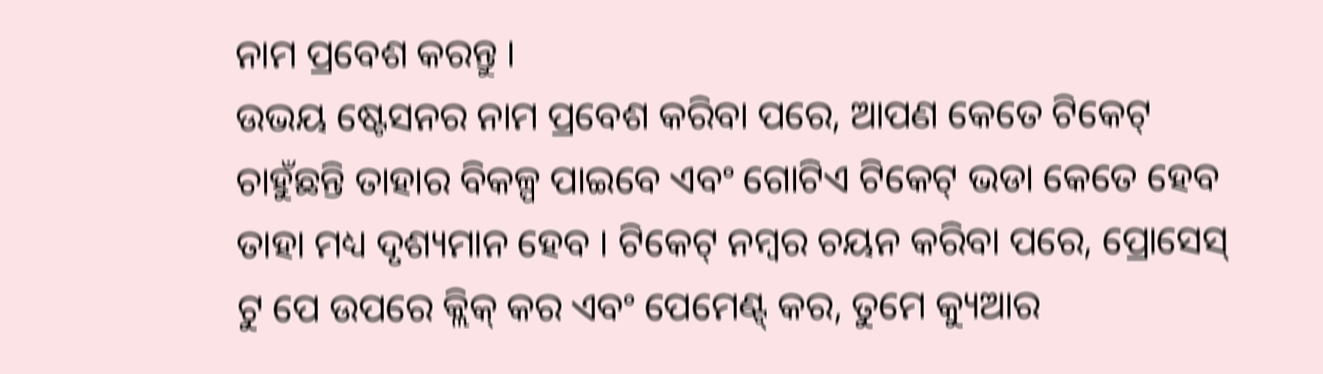ନାମ ପ୍ରବେଶ କରନ୍ତୁ ।
ଉଭୟ ଷ୍ଟେସନର ନାମ ପ୍ରବେଶ କରିବା ପରେ, ଆପଣ କେତେ ଟିକେଟ୍ ଚାହୁଁଛନ୍ତି ତାହାର ବିକଳ୍ପ ପାଇବେ ଏବଂ ଗୋଟିଏ ଟିକେଟ୍ ଭଡା କେତେ ହେବ ତାହା ମଧ୍ୟ ଦୃଶ୍ୟମାନ ହେବ । ଟିକେଟ୍ ନମ୍ବର ଚୟନ କରିବା ପରେ, ପ୍ରୋସେସ୍ ଟୁ ପେ ଉପରେ କ୍ଲିକ୍ କର ଏବଂ ପେମେଣ୍ଟ୍ କର, ତୁମେ କ୍ୟୁଆର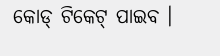କୋଡ୍ ଟିକେଟ୍ ପାଇବ ।